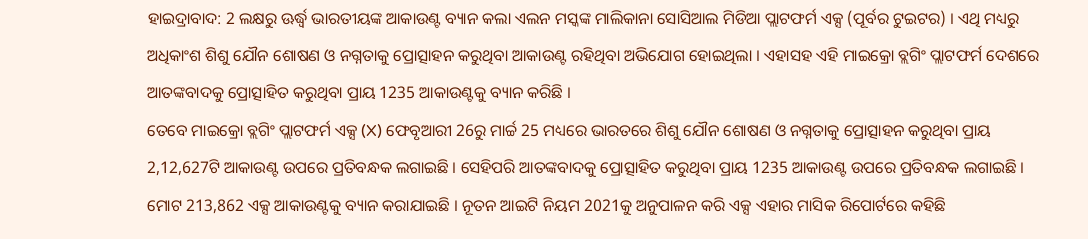ହାଇଦ୍ରାବାଦ: 2 ଲକ୍ଷରୁ ଊର୍ଦ୍ଧ୍ବ ଭାରତୀୟଙ୍କ ଆକାଉଣ୍ଟ ବ୍ୟାନ କଲା ଏଲନ ମସ୍କଙ୍କ ମାଲିକାନା ସୋସିଆଲ ମିଡିଆ ପ୍ଲାଟଫର୍ମ ଏକ୍ସ (ପୂର୍ବର ଟୁଇଟର) । ଏଥି ମଧ୍ୟରୁ ଅଧିକାଂଶ ଶିଶୁ ଯୌନ ଶୋଷଣ ଓ ନଗ୍ନତାକୁ ପ୍ରୋତ୍ସାହନ କରୁଥିବା ଆକାଉଣ୍ଟ ରହିଥିବା ଅଭିଯୋଗ ହୋଇଥିଲା । ଏହାସହ ଏହି ମାଇକ୍ରୋ ବ୍ଲଗିଂ ପ୍ଲାଟଫର୍ମ ଦେଶରେ ଆତଙ୍କବାଦକୁ ପ୍ରୋତ୍ସାହିତ କରୁଥିବା ପ୍ରାୟ 1235 ଆକାଉଣ୍ଟକୁ ବ୍ୟାନ କରିଛି ।
ତେବେ ମାଇକ୍ରୋ ବ୍ଲଗିଂ ପ୍ଲାଟଫର୍ମ ଏକ୍ସ (X) ଫେବୃଆରୀ 26ରୁ ମାର୍ଚ୍ଚ 25 ମଧ୍ୟରେ ଭାରତରେ ଶିଶୁ ଯୌନ ଶୋଷଣ ଓ ନଗ୍ନତାକୁ ପ୍ରୋତ୍ସାହନ କରୁଥିବା ପ୍ରାୟ 2,12,627ଟି ଆକାଉଣ୍ଟ ଉପରେ ପ୍ରତିବନ୍ଧକ ଲଗାଇଛି । ସେହିପରି ଆତଙ୍କବାଦକୁ ପ୍ରୋତ୍ସାହିତ କରୁଥିବା ପ୍ରାୟ 1235 ଆକାଉଣ୍ଟ ଉପରେ ପ୍ରତିବନ୍ଧକ ଲଗାଇଛି । ମୋଟ 213,862 ଏକ୍ସ ଆକାଉଣ୍ଟକୁ ବ୍ୟାନ କରାଯାଇଛି । ନୂତନ ଆଇଟି ନିୟମ 2021କୁ ଅନୁପାଳନ କରି ଏକ୍ସ ଏହାର ମାସିକ ରିପୋର୍ଟରେ କହିଛି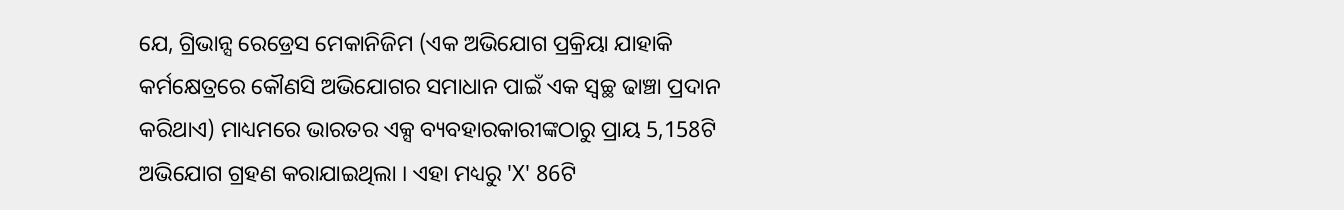ଯେ, ଗ୍ରିଭାନ୍ସ ରେଡ୍ରେସ ମେକାନିଜିମ (ଏକ ଅଭିଯୋଗ ପ୍ରକ୍ରିୟା ଯାହାକି କର୍ମକ୍ଷେତ୍ରରେ କୌଣସି ଅଭିଯୋଗର ସମାଧାନ ପାଇଁ ଏକ ସ୍ବଚ୍ଛ ଢାଞ୍ଚା ପ୍ରଦାନ କରିଥାଏ) ମାଧ୍ୟମରେ ଭାରତର ଏକ୍ସ ବ୍ୟବହାରକାରୀଙ୍କଠାରୁ ପ୍ରାୟ 5,158ଟି ଅଭିଯୋଗ ଗ୍ରହଣ କରାଯାଇଥିଲା । ଏହା ମଧ୍ୟରୁ 'X' 86ଟି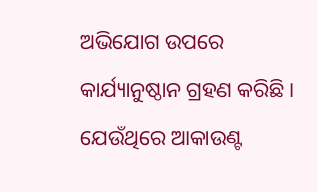ଅଭିଯୋଗ ଉପରେ କାର୍ଯ୍ୟାନୁଷ୍ଠାନ ଗ୍ରହଣ କରିଛି । ଯେଉଁଥିରେ ଆକାଉଣ୍ଟ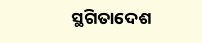ସ୍ଥଗିତାଦେଶ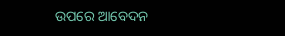ଉପରେ ଆବେଦନ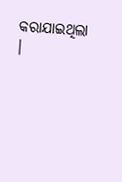କରାଯାଇଥିଲା ।